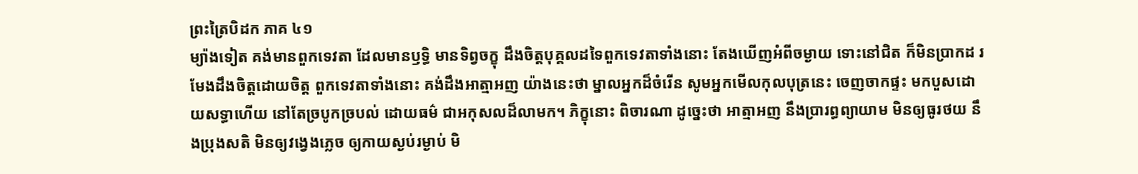ព្រះត្រៃបិដក ភាគ ៤១
ម្យ៉ាងទៀត គង់មានពួកទេវតា ដែលមានឫទ្ធិ មានទិព្វចក្ខុ ដឹងចិត្តបុគ្គលដទៃពួកទេវតាទាំងនោះ តែងឃើញអំពីចម្ងាយ ទោះនៅជិត ក៏មិនប្រាកដ រមែងដឹងចិត្តដោយចិត្ត ពួកទេវតាទាំងនោះ គង់ដឹងអាត្មាអញ យ៉ាងនេះថា ម្នាលអ្នកដ៏ចំរើន សូមអ្នកមើលកុលបុត្រនេះ ចេញចាកផ្ទះ មកបួសដោយសទ្ធាហើយ នៅតែច្របូកច្របល់ ដោយធម៌ ជាអកុសលដ៏លាមក។ ភិក្ខុនោះ ពិចារណា ដូច្នេះថា អាត្មាអញ នឹងប្រារព្ធព្យាយាម មិនឲ្យធូរថយ នឹងប្រុងសតិ មិនឲ្យវង្វេងភ្លេច ឲ្យកាយស្ងប់រម្ងាប់ មិ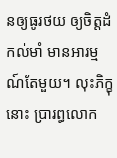នឲ្យធូរថយ ឲ្យចិត្តដំកល់មាំ មានអារម្មណ៍តែមួយ។ លុះភិក្ខុនោះ ប្រារព្ធលោក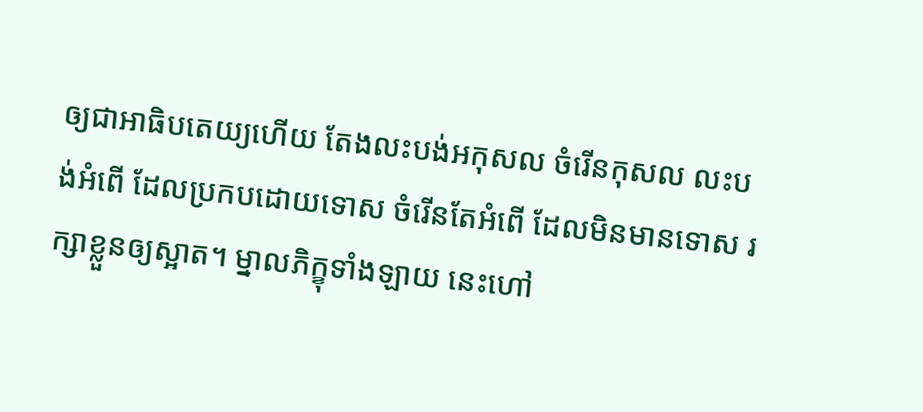ឲ្យជាអាធិបតេយ្យហើយ តែងលះបង់អកុសល ចំរើនកុសល លះបង់អំពើ ដែលប្រកបដោយទោស ចំរើនតែអំពើ ដែលមិនមានទោស រក្សាខ្លួនឲ្យស្អាត។ ម្នាលភិក្ខុទាំងឡាយ នេះហៅ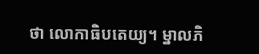ថា លោកាធិបតេយ្យ។ ម្នាលភិ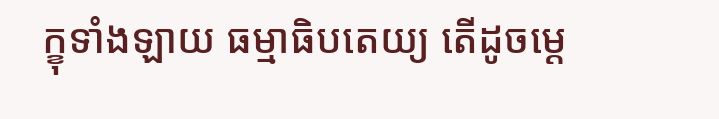ក្ខុទាំងឡាយ ធម្មាធិបតេយ្យ តើដូចម្ដេ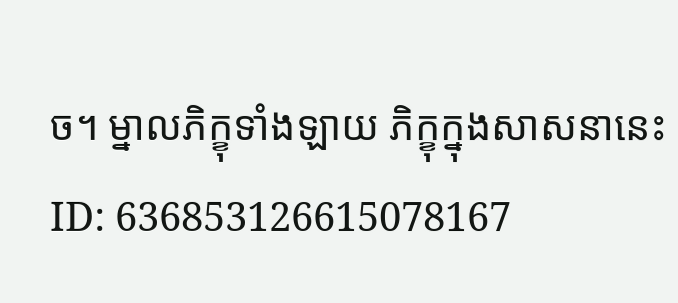ច។ ម្នាលភិក្ខុទាំងឡាយ ភិក្ខុក្នុងសាសនានេះ
ID: 636853126615078167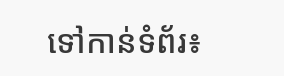ទៅកាន់ទំព័រ៖